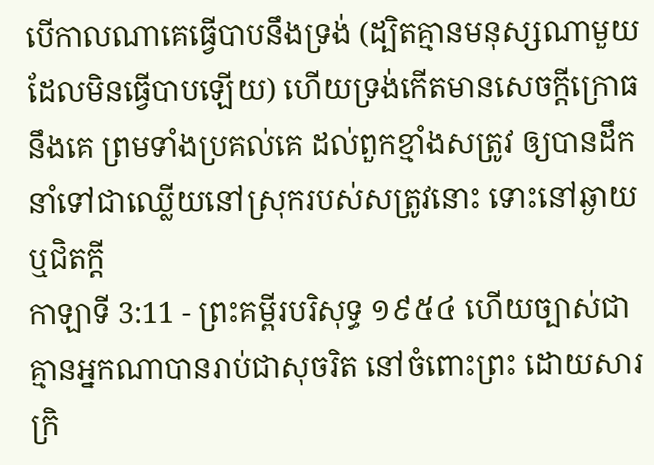បើកាលណាគេធ្វើបាបនឹងទ្រង់ (ដ្បិតគ្មានមនុស្សណាមួយដែលមិនធ្វើបាបឡើយ) ហើយទ្រង់កើតមានសេចក្ដីក្រោធនឹងគេ ព្រមទាំងប្រគល់គេ ដល់ពួកខ្មាំងសត្រូវ ឲ្យបានដឹកនាំទៅជាឈ្លើយនៅស្រុករបស់សត្រូវនោះ ទោះនៅឆ្ងាយឬជិតក្តី
កាឡាទី 3:11 - ព្រះគម្ពីរបរិសុទ្ធ ១៩៥៤ ហើយច្បាស់ជាគ្មានអ្នកណាបានរាប់ជាសុចរិត នៅចំពោះព្រះ ដោយសារក្រិ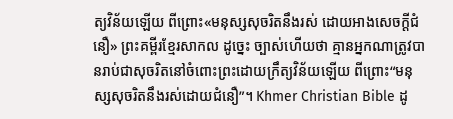ត្យវិន័យឡើយ ពីព្រោះ«មនុស្សសុចរិតនឹងរស់ ដោយអាងសេចក្ដីជំនឿ» ព្រះគម្ពីរខ្មែរសាកល ដូច្នេះ ច្បាស់ហើយថា គ្មានអ្នកណាត្រូវបានរាប់ជាសុចរិតនៅចំពោះព្រះដោយក្រឹត្យវិន័យឡើយ ពីព្រោះ“មនុស្សសុចរិតនឹងរស់ដោយជំនឿ”។ Khmer Christian Bible ដូ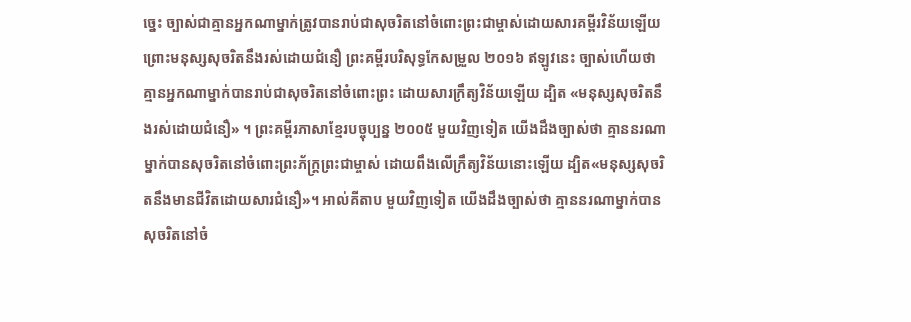ច្នេះ ច្បាស់ជាគ្មានអ្នកណាម្នាក់ត្រូវបានរាប់ជាសុចរិតនៅចំពោះព្រះជាម្ចាស់ដោយសារគម្ពីរវិន័យឡើយ ព្រោះមនុស្សសុចរិតនឹងរស់ដោយជំនឿ ព្រះគម្ពីរបរិសុទ្ធកែសម្រួល ២០១៦ ឥឡូវនេះ ច្បាស់ហើយថា គ្មានអ្នកណាម្នាក់បានរាប់ជាសុចរិតនៅចំពោះព្រះ ដោយសារក្រឹត្យវិន័យឡើយ ដ្បិត «មនុស្សសុចរិតនឹងរស់ដោយជំនឿ» ។ ព្រះគម្ពីរភាសាខ្មែរបច្ចុប្បន្ន ២០០៥ មួយវិញទៀត យើងដឹងច្បាស់ថា គ្មាននរណាម្នាក់បានសុចរិតនៅចំពោះព្រះភ័ក្ត្រព្រះជាម្ចាស់ ដោយពឹងលើក្រឹត្យវិន័យនោះឡើយ ដ្បិត«មនុស្សសុចរិតនឹងមានជីវិតដោយសារជំនឿ»។ អាល់គីតាប មួយវិញទៀត យើងដឹងច្បាស់ថា គ្មាននរណាម្នាក់បានសុចរិតនៅចំ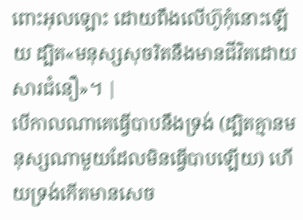ពោះអុលឡោះ ដោយពឹងលើហ៊ូកុំនោះឡើយ ដ្បិត«មនុស្សសុចរិតនឹងមានជីវិតដោយសារជំនឿ»។ |
បើកាលណាគេធ្វើបាបនឹងទ្រង់ (ដ្បិតគ្មានមនុស្សណាមួយដែលមិនធ្វើបាបឡើយ) ហើយទ្រង់កើតមានសេច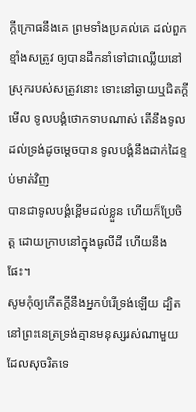ក្ដីក្រោធនឹងគេ ព្រមទាំងប្រគល់គេ ដល់ពួកខ្មាំងសត្រូវ ឲ្យបានដឹកនាំទៅជាឈ្លើយនៅស្រុករបស់សត្រូវនោះ ទោះនៅឆ្ងាយឬជិតក្តី
មើល ទូលបង្គំថោកទាបណាស់ តើនឹងទូលដល់ទ្រង់ដូចម្តេចបាន ទូលបង្គំនឹងដាក់ដៃខ្ទប់មាត់វិញ
បានជាទូលបង្គំខ្ពើមដល់ខ្លួន ហើយក៏ប្រែចិត្ត ដោយក្រាបនៅក្នុងធូលីដី ហើយនឹងផែះ។
សូមកុំឲ្យកើតក្តីនឹងអ្នកបំរើទ្រង់ឡើយ ដ្បិតនៅព្រះនេត្រទ្រង់គ្មានមនុស្សរស់ណាមួយ ដែលសុចរិតទេ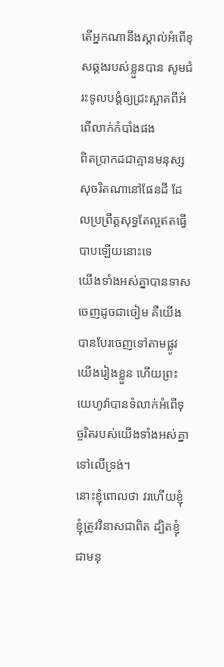តើអ្នកណានឹងស្គាល់អំពើខុសឆ្គងរបស់ខ្លួនបាន សូមជំរះទូលបង្គំឲ្យជ្រះស្អាតពីអំពើលាក់កំបាំងផង
ពិតប្រាកដជាគ្មានមនុស្សសុចរិតណានៅផែនដី ដែលប្រព្រឹត្តសុទ្ធតែល្អឥតធ្វើបាបឡើយនោះទេ
យើងទាំងអស់គ្នាបានទាសចេញដូចជាចៀម គឺយើងបានបែរចេញទៅតាមផ្លូវយើងរៀងខ្លួន ហើយព្រះយេហូវ៉ាបានទំលាក់អំពើទុច្ចរិតរបស់យើងទាំងអស់គ្នាទៅលើទ្រង់។
នោះខ្ញុំពោលថា វរហើយខ្ញុំ ខ្ញុំត្រូវវិនាសជាពិត ដ្បិតខ្ញុំជាមនុ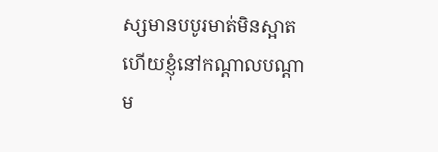ស្សមានបបូរមាត់មិនស្អាត ហើយខ្ញុំនៅកណ្តាលបណ្តាម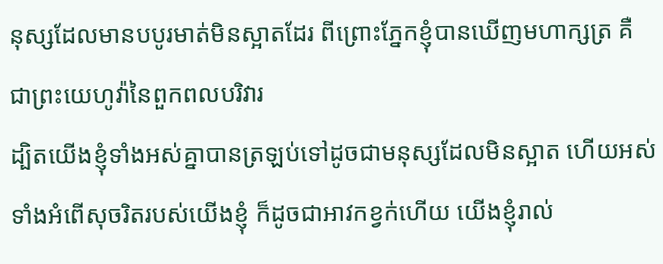នុស្សដែលមានបបូរមាត់មិនស្អាតដែរ ពីព្រោះភ្នែកខ្ញុំបានឃើញមហាក្សត្រ គឺជាព្រះយេហូវ៉ានៃពួកពលបរិវារ
ដ្បិតយើងខ្ញុំទាំងអស់គ្នាបានត្រឡប់ទៅដូចជាមនុស្សដែលមិនស្អាត ហើយអស់ទាំងអំពើសុចរិតរបស់យើងខ្ញុំ ក៏ដូចជាអាវកខ្វក់ហើយ យើងខ្ញុំរាល់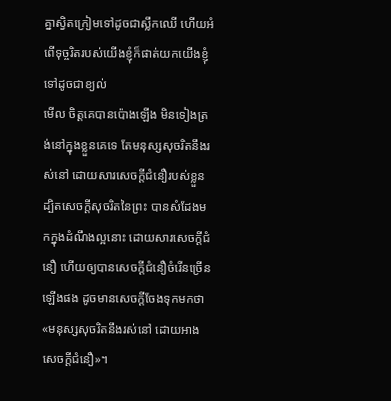គ្នាស្វិតក្រៀមទៅដូចជាស្លឹកឈើ ហើយអំពើទុច្ចរិតរបស់យើងខ្ញុំក៏ផាត់យកយើងខ្ញុំទៅដូចជាខ្យល់
មើល ចិត្តគេបានប៉ោងឡើង មិនទៀងត្រង់នៅក្នុងខ្លួនគេទេ តែមនុស្សសុចរិតនឹងរស់នៅ ដោយសារសេចក្ដីជំនឿរបស់ខ្លួន
ដ្បិតសេចក្ដីសុចរិតនៃព្រះ បានសំដែងមកក្នុងដំណឹងល្អនោះ ដោយសារសេចក្ដីជំនឿ ហើយឲ្យបានសេចក្ដីជំនឿចំរើនច្រើនឡើងផង ដូចមានសេចក្ដីចែងទុកមកថា «មនុស្សសុចរិតនឹងរស់នៅ ដោយអាងសេចក្ដីជំនឿ»។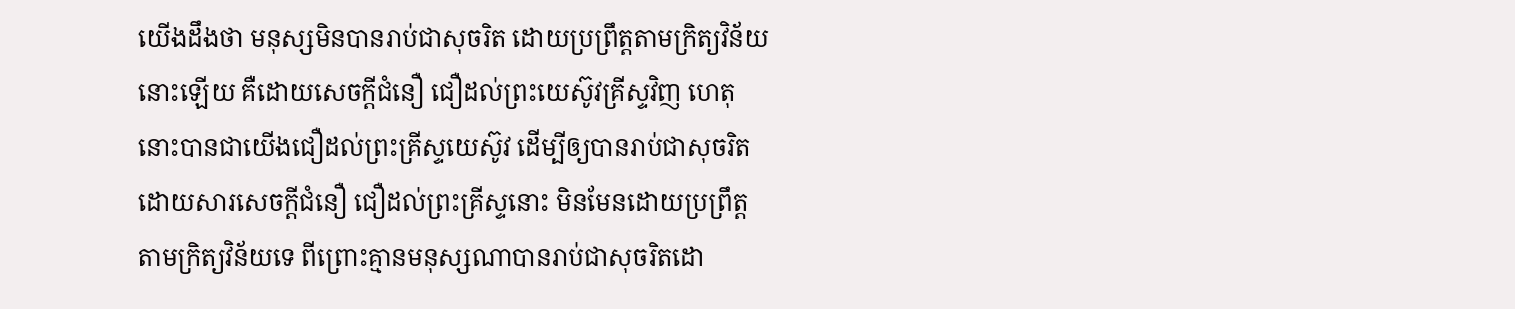យើងដឹងថា មនុស្សមិនបានរាប់ជាសុចរិត ដោយប្រព្រឹត្តតាមក្រិត្យវិន័យនោះឡើយ គឺដោយសេចក្ដីជំនឿ ជឿដល់ព្រះយេស៊ូវគ្រីស្ទវិញ ហេតុនោះបានជាយើងជឿដល់ព្រះគ្រីស្ទយេស៊ូវ ដើម្បីឲ្យបានរាប់ជាសុចរិត ដោយសារសេចក្ដីជំនឿ ជឿដល់ព្រះគ្រីស្ទនោះ មិនមែនដោយប្រព្រឹត្តតាមក្រិត្យវិន័យទេ ពីព្រោះគ្មានមនុស្សណាបានរាប់ជាសុចរិតដោ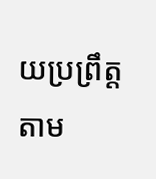យប្រព្រឹត្តតាម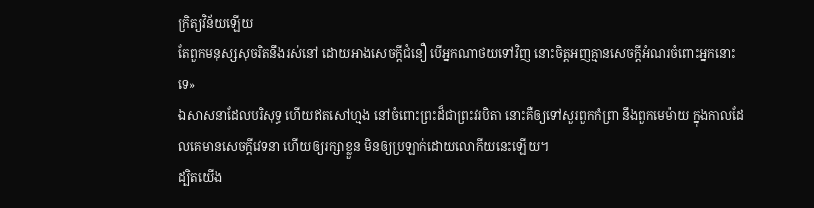ក្រិត្យវិន័យឡើយ
តែពួកមនុស្សសុចរិតនឹងរស់នៅ ដោយអាងសេចក្ដីជំនឿ បើអ្នកណាថយទៅវិញ នោះចិត្តអញគ្មានសេចក្ដីអំណរចំពោះអ្នកនោះទេ»
ឯសាសនាដែលបរិសុទ្ធ ហើយឥតសៅហ្មង នៅចំពោះព្រះដ៏ជាព្រះវរបិតា នោះគឺឲ្យទៅសួរពួកកំព្រា នឹងពួកមេម៉ាយ ក្នុងកាលដែលគេមានសេចក្ដីវេទនា ហើយឲ្យរក្សាខ្លួន មិនឲ្យប្រឡាក់ដោយលោកីយនេះឡើយ។
ដ្បិតយើង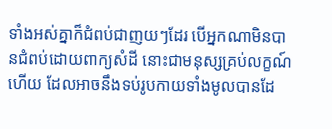ទាំងអស់គ្នាក៏ជំពប់ជាញយៗដែរ បើអ្នកណាមិនបានជំពប់ដោយពាក្យសំដី នោះជាមនុស្សគ្រប់លក្ខណ៍ហើយ ដែលអាចនឹងទប់រូបកាយទាំងមូលបានដែ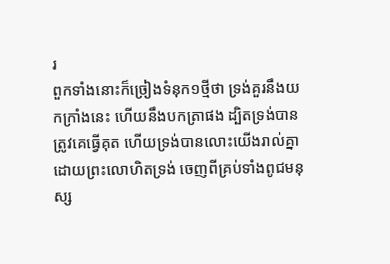រ
ពួកទាំងនោះក៏ច្រៀងទំនុក១ថ្មីថា ទ្រង់គួរនឹងយកក្រាំងនេះ ហើយនឹងបកត្រាផង ដ្បិតទ្រង់បានត្រូវគេធ្វើគុត ហើយទ្រង់បានលោះយើងរាល់គ្នា ដោយព្រះលោហិតទ្រង់ ចេញពីគ្រប់ទាំងពូជមនុស្ស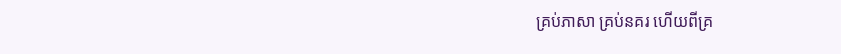គ្រប់ភាសា គ្រប់នគរ ហើយពីគ្រ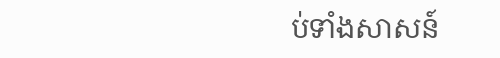ប់ទាំងសាសន៍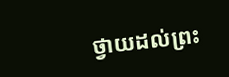ថ្វាយដល់ព្រះ